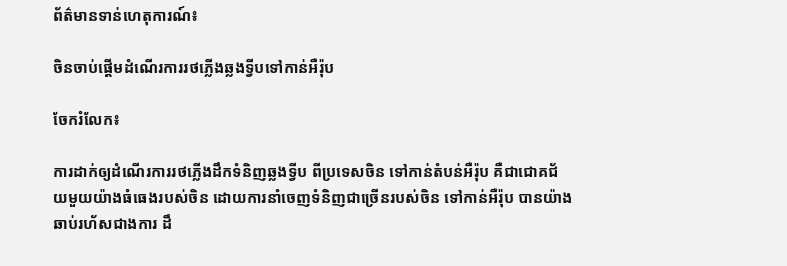ព័ត៌មានទាន់ហេតុការណ៍៖

ចិនចាប់ផ្តើមដំណើរការរថភ្លើងឆ្លងទ្វីបទៅកាន់អឺរ៉ុប

ចែករំលែក៖

ការដាក់ឲ្យដំណើរការរថភ្លើងដឹកទំនិញឆ្លងទ្វីប ពីប្រទេសចិន ទៅកាន់តំបន់អឺរ៉ុប គឺជាជោគជ័យមួយយ៉ាងធំធេងរបស់ចិន ដោយការនាំចេញទំនិញជាច្រើនរបស់ចិន ទៅកាន់អឺរ៉ុប បានយ៉ាងឆាប់រហ័សជាងការ ដឹ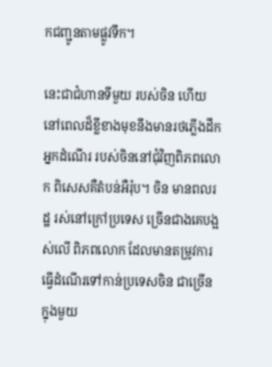កជញ្ជូនតាមផ្លូវទឹក។

នេះជាជំហានទីមួយ របស់ចិន ហើយនៅពេលដ៏ខ្លីខាងមុខនឹងមានរថភ្លើងដឹក អ្នកដំណើរ របស់ចិននៅជុំវិញពិភពលោក ពិសេសគឺតំបន់អឺរ៉ុប។ ចិន មានពលរដ្ឋ រស់នៅក្រៅប្រទេស ច្រើនជាងគេបង្អស់លើ ពិភពលោក ដែលមានតម្រូវការធ្វើដំណើរទៅកាន់ប្រទេសចិន ជាច្រើនក្នុងមួយ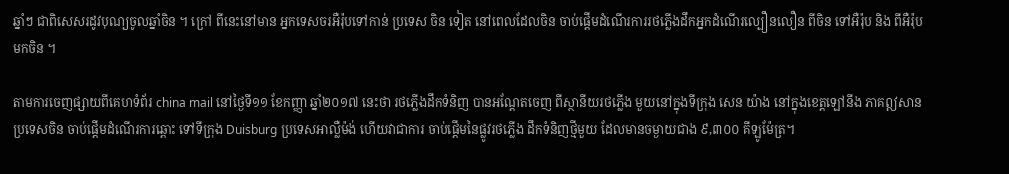ឆ្នាំៗ ជាពិសេសរដូវបុណ្យចូលឆ្នាំចិន ។ ក្រៅ ពីនេះនៅមាន អ្នកទេសចរអឺរ៉ុបទៅកាន់ ប្រទេស ចិន ទៀត នៅពេលដែលចិន ចាប់ផ្តើមដំណើរការរថភ្លើងដឹកអ្នកដំណើរល្បឿនលឿន ពីចិន ទៅអឺរ៉ុប និង ពីអឺរ៉ុប មកចិន ។

តាមការចេញផ្សាយពីគេហទំព័រ china mail នៅថ្ងៃទី១១ ខែកញ្ញា ឆ្នាំ២០១៧ នេះថា រថភ្លើងដឹកទំនិញ បានអណ្តែតចេញ ពីស្ថានីយរថភ្លើង មួយនៅក្នុងទីក្រុង សេន យ៉ាង នៅក្នុងខេត្តឡៅនីង ភាគឦសាន ប្រទេសចិន ចាប់ផ្តើមដំណើរការឆ្ពោះ ទៅទីក្រុង Duisburg ប្រទេសអាល្លឺម៉ង់ ហើយវាជាការ ចាប់ផ្តើមនៃផ្លូវរថភ្លើង ដឹកទំនិញថ្មីមួយ ដែលមានចម្ងាយជាង ៩,៣០០ គីឡូម៉ែត្រ។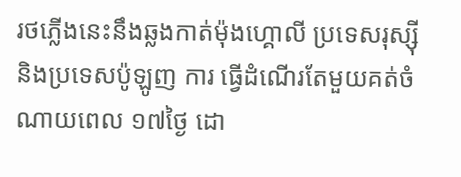រថភ្លើងនេះនឹងឆ្លងកាត់ម៉ុងហ្គោលី ប្រទេសរុស្ស៊ី និងប្រទេសប៉ូឡូញ ការ ធ្វើដំណើរតែមួយគត់ចំណាយពេល ១៧ថ្ងៃ ដោ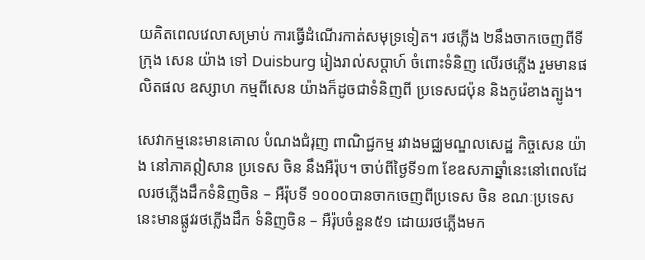យគិតពេលវេលាសម្រាប់ ការធ្វើដំណើរកាត់សមុទ្រទៀត។ រថភ្លើង ២នឹងចាកចេញពីទីក្រុង សេន យ៉ាង ទៅ Duisburg រៀងរាល់សប្តាហ៍ ចំពោះទំនិញ លើរថភ្លើង រួមមានផលិតផល ឧស្សាហ កម្មពីសេន យ៉ាងក៏ដូចជាទំនិញពី ប្រទេសជប៉ុន និងកូរ៉េខាងត្បូង។

សេវាកម្មនេះមានគោល បំណងជំរុញ ពាណិជ្ជកម្ម រវាងមជ្ឈមណ្ឌលសេដ្ឋ កិច្ចសេន យ៉ាង នៅភាគឦសាន ប្រទេស ចិន នឹងអឺរ៉ុប។ ចាប់ពីថ្ងៃទី១៣ ខែឧសភាឆ្នាំនេះនៅពេលដែលរថភ្លើងដឹកទំនិញចិន – អឺរ៉ុបទី ១០០០បានចាកចេញពីប្រទេស ចិន ខណៈប្រទេសនេះមានផ្លូវរថភ្លើងដឹក ទំនិញចិន – អឺរ៉ុបចំនួន៥១ ដោយរថភ្លើងមក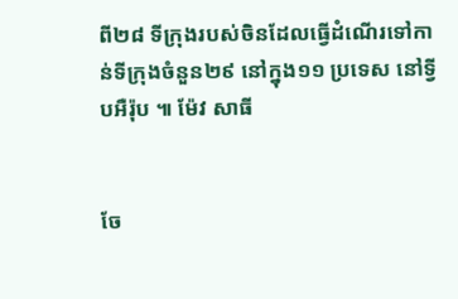ពី២៨ ទីក្រុងរបស់ចិនដែលធ្វើដំណើរទៅកាន់ទីក្រុងចំនួន២៩ នៅក្នុង១១ ប្រទេស នៅទ្វីបអឺរ៉ុប ៕ ម៉ែវ សាធី


ចែ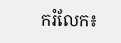ករំលែក៖